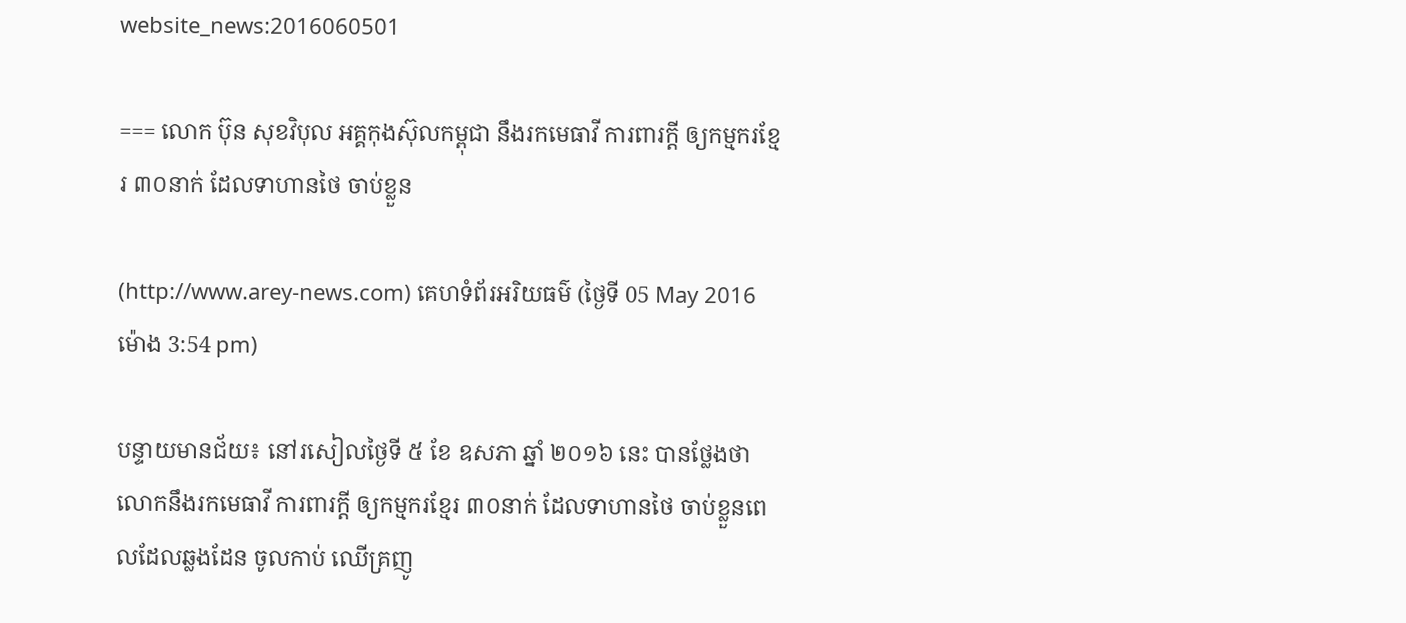website_news:2016060501

=== លោក ប៊ុន សុខវិបុល អគ្គកុងស៊ុលកម្ពុជា នឹងរកមេធាវី ការពារក្ដី ឲ្យកម្មករខ្មែរ ៣០នាក់ ដែលទាហានថៃ ចាប់ខ្លួន

(http://www.arey-news.com) គេហទំព័រអរិយធម៌ (ថ្ងៃទី 05 May 2016 ម៉ោង 3:54 pm)

បន្ទាយមានជ័យ៖ នៅរសៀលថ្ងៃទី ៥ ខែ ឧសភា ឆ្នាំ ២០១៦ នេះ បានថ្លែងថា លោកនឹងរកមេធាវី ការពារក្ដី ឲ្យកម្មករខ្មែរ ៣០នាក់ ដែលទាហានថៃ ចាប់ខ្លួនពេលដែលឆ្លងដែន ចូលកាប់ ឈើគ្រញូ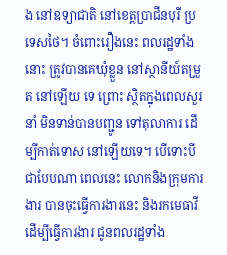ង នៅឧទ្យាជាតិ នៅខេត្តប្រាជីនបុរី ប្រទេសថៃ។ ចំពោះរឿងនេះ ពលរដ្ឋទាំងនោះ ត្រូវបានគេឃុំខ្លួន នៅស្ថានីយ៍តម្រួត នៅឡើយ ទេ ព្រោះ ស្ថិតក្នុងពេលសួរនាំ មិនទាន់បានបញ្ជូន ទៅតុលាការ ដើម្បីកាត់ទោស នៅឡើយទេ។ បើទោះបីជាបែបណា ពេលនេះ លោកនិងក្រុមការងារ បានចុះធ្វើការងារនេះ និងរកមេធាវី ដើម្បីធ្វើការងារ ជូនពលរដ្ឋទាំង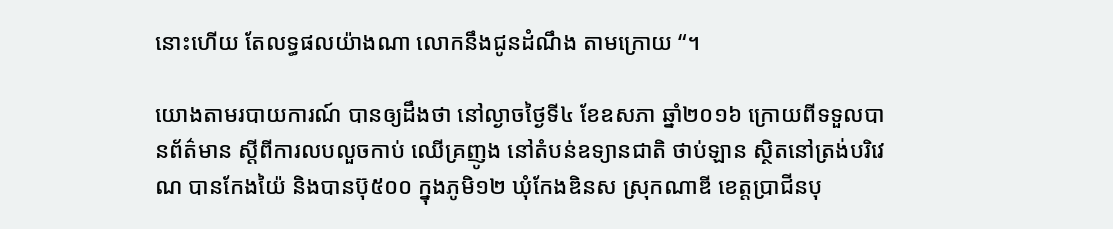នោះហើយ តែលទ្ធផលយ៉ាងណា លោកនឹងជូនដំណឹង តាមក្រោយ “។

យោងតាមរបាយការណ៍ បានឲ្យដឹងថា នៅល្ងាចថ្ងៃទី៤ ខែឧសភា ឆ្នាំ២០១៦ ក្រោយពីទទួលបានព័ត៌មាន ស្តីពីការលបលួចកាប់ ឈើគ្រញូង នៅតំបន់ឧទ្យានជាតិ ថាប់ឡាន ស្ថិតនៅត្រង់បរិវេណ បានកែងយ៉ៃ និងបានប៊ុ៥០០ ក្នុងភូមិ១២ ឃុំកែងឌិនស ស្រុកណាឌី ខេត្តប្រាជីនបុ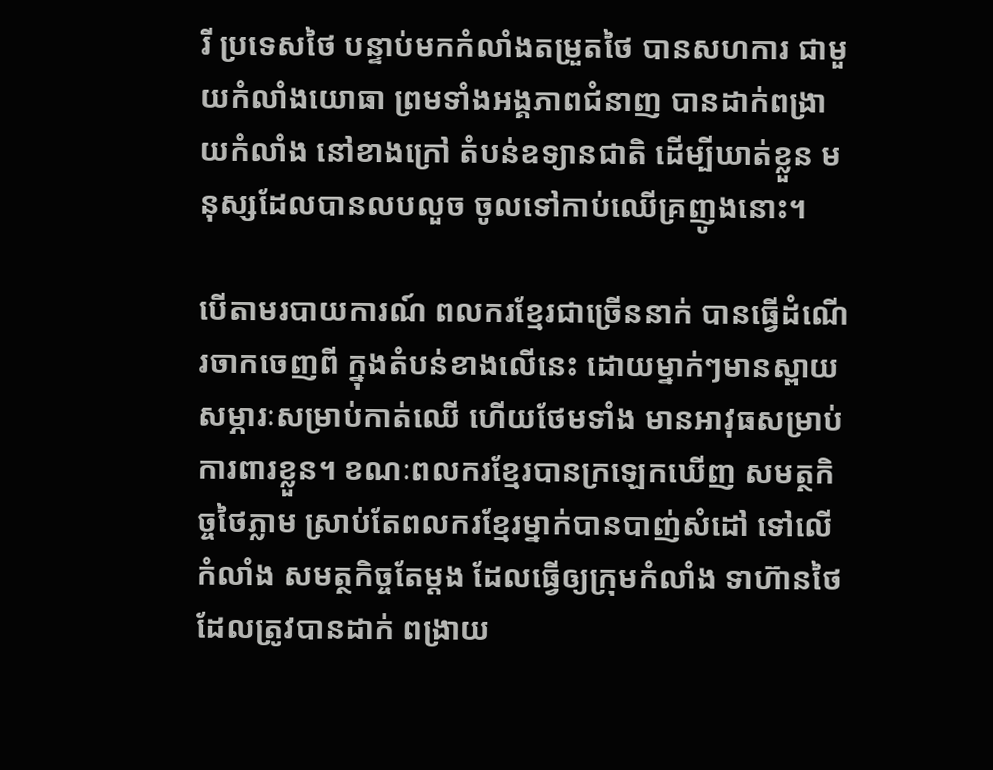រី ប្រទេសថៃ បន្ទាប់មកកំលាំងតម្រួតថៃ បានសហការ ជាមួយកំលាំងយោធា ព្រមទាំងអង្គភាពជំនាញ បានដាក់ពង្រាយកំលាំង នៅខាងក្រៅ តំបន់ឧទ្យានជាតិ ដើម្បីឃាត់ខ្លួន មនុស្សដែលបានលបលួច ចូលទៅកាប់ឈើគ្រញូងនោះ។

បើតាមរបាយការណ៍ ពលករខ្មែរជាច្រើននាក់ បានធ្វើដំណើរចាកចេញពី ក្នុងតំបន់ខាងលើនេះ ដោយម្នាក់ៗមានស្ពាយ សម្ភារៈសម្រាប់កាត់ឈើ ហើយថែមទាំង មានអាវុធសម្រាប់ការពារខ្លួន។ ខណៈពលករខ្មែរបានក្រឡេកឃើញ សមត្ថកិច្ចថៃភ្លាម ស្រាប់តែពលករខ្មែរម្នាក់បានបាញ់សំដៅ ទៅលើកំលាំង សមត្ថកិច្ចតែម្តង ដែលធ្វើឲ្យក្រុមកំលាំង ទាហ៊ានថៃ ដែលត្រូវបានដាក់ ពង្រាយ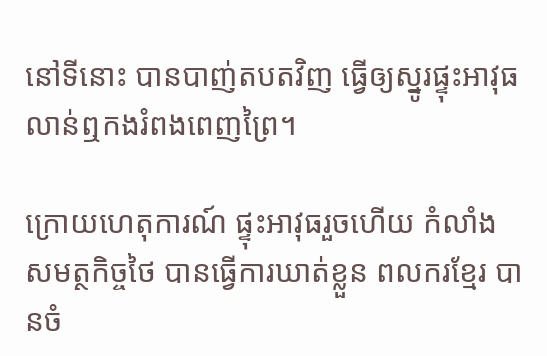នៅទីនោះ បានបាញ់តបតវិញ ធ្វើឲ្យស្នូរផ្ទុះអាវុធ លាន់ឮកងរំពងពេញព្រៃ។

ក្រោយហេតុការណ៍ ផ្ទុះអាវុធរួចហើយ កំលាំងសមត្ថកិច្ចថៃ បានធ្វើការឃាត់ខ្លួន ពលករខ្មែរ បានចំ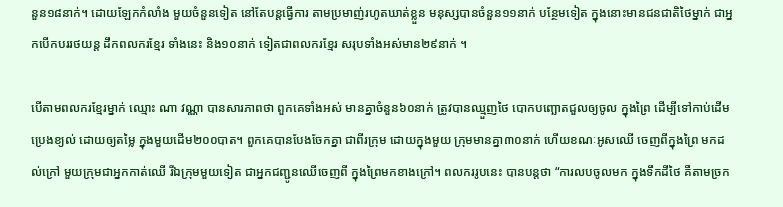នួន១៨នាក់។ ដោយឡែកកំលាំង មួយចំនួនទៀត នៅតែបន្តធ្វើការ តាមប្រមាញ់រហូតឃាត់ខ្លួន មនុស្សបានចំនួន១១នាក់ បន្ថែមទៀត ក្នុងនោះមានជនជាតិថៃម្នាក់ ជាអ្នកបើកបររថយន្ត ដឹកពលករខ្មែរ ទាំងនេះ និង១០នាក់ ទៀតជាពលករខ្មែរ សរុបទាំងអស់មាន២៩នាក់ ។

បើតាមពលករខ្មែរម្នាក់ ឈ្មោះ ណា វណ្ណា បានសារភាពថា ពួកគេទាំងអស់ មានគ្នាចំនួន៦០នាក់ ត្រូវបានឈ្មួញថៃ បោកបញ្ឆោតជួលឲ្យចូល ក្នុងព្រៃ ដើម្បីទៅកាប់ដើម ប្រេងខ្យល់ ដោយឲ្យតម្លៃ ក្នុងមួយដើម២០០បាត។ ពួកគេបានបែងចែកគ្នា ជាពីរក្រុម ដោយក្នុងមួយ ក្រុមមានគ្នា៣០នាក់ ហើយខណៈអូសឈើ ចេញពីក្នុងព្រៃ មកដល់ក្រៅ មួយក្រុមជាអ្នកកាត់ឈើ រីឯក្រុមមួយទៀត ជាអ្នកជញ្ជូនឈើចេញពី ក្នុងព្រៃមកខាងក្រៅ។ ពលកររូបនេះ បានបន្តថា “ការលបចូលមក ក្នុងទឹកដីថៃ គឺតាមច្រក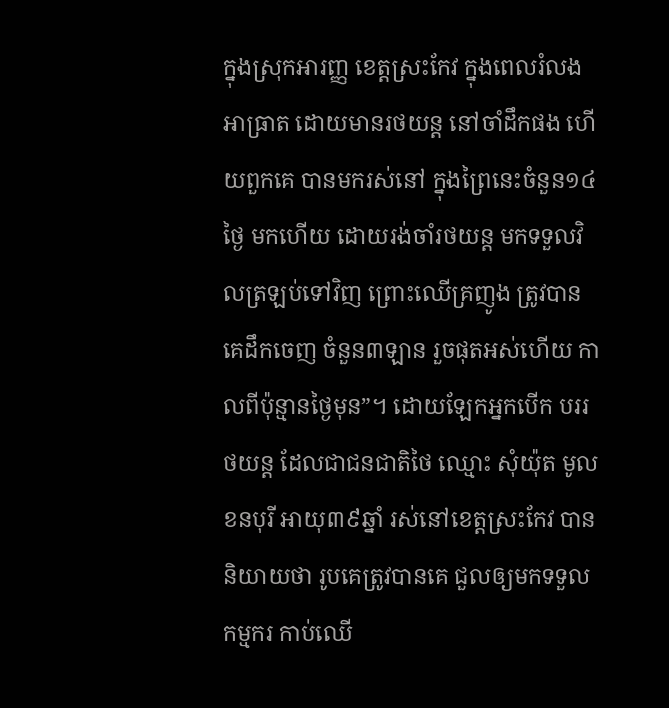ក្នុងស្រុកអារញ្ញ ខេត្តស្រះកែវ ក្នុងពេលរំលងអាធ្រាត ដោយមានរថយន្ត នៅចាំដឹកផង ហើយពួកគេ បានមករស់នៅ ក្នុងព្រៃនេះចំនួន១៤ថ្ងៃ មកហើយ ដោយរង់ចាំរថយន្ត មកទទួលវិលត្រឡប់ទៅវិញ ព្រោះឈើគ្រញូង ត្រូវបានគេដឹកចេញ ចំនួន៣ឡាន រួចផុតអស់ហើយ កាលពីប៉ុន្មានថ្ងៃមុន”។ ដោយឡែកអ្នកបើក បររថយន្ត ដែលជាជនជាតិថៃ ឈ្មោះ សុំយ៉ុត មូលខនបុរី អាយុ៣៩ឆ្នាំ រស់នៅខេត្តស្រះកែវ បាននិយាយថា រូបគេត្រូវបានគេ ជួលឲ្យមកទទួលកម្មករ កាប់ឈើ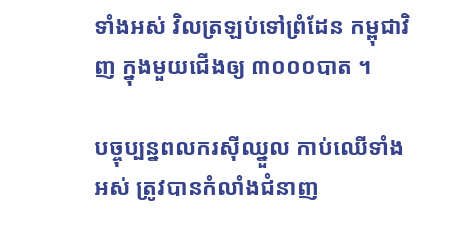ទាំងអស់ វិលត្រឡប់ទៅព្រំដែន កម្ពុជាវិញ ក្នុងមួយជើងឲ្យ ៣០០០បាត ។

បច្ចុប្បន្នពលករស៊ីឈ្នួល កាប់ឈើទាំងអស់ ត្រូវបានកំលាំងជំនាញ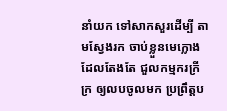នាំយក ទៅសាកសួរដើម្បី តាមស្វែងរក ចាប់ខ្លួនមេក្លោង ដែលតែងតែ ជួលកម្មករក្រីក្រ ឲ្យលបចូលមក ប្រព្រឹត្តប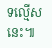ទល្មើសនេះ៕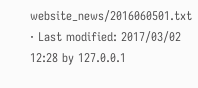website_news/2016060501.txt · Last modified: 2017/03/02 12:28 by 127.0.0.1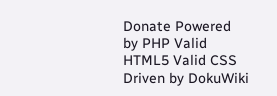Donate Powered by PHP Valid HTML5 Valid CSS Driven by DokuWiki